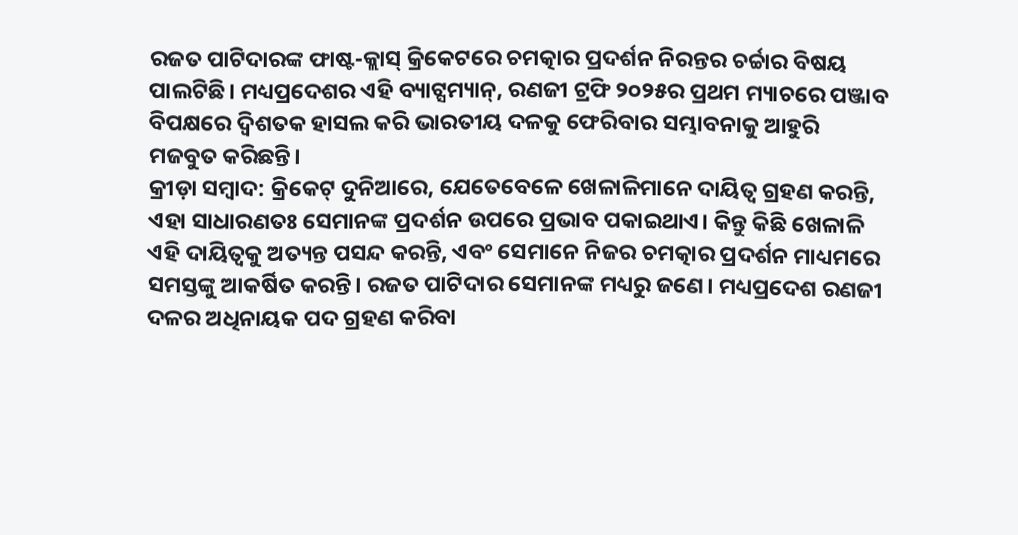ରଜତ ପାଟିଦାରଙ୍କ ଫାଷ୍ଟ-କ୍ଲାସ୍ କ୍ରିକେଟରେ ଚମତ୍କାର ପ୍ରଦର୍ଶନ ନିରନ୍ତର ଚର୍ଚ୍ଚାର ବିଷୟ ପାଲଟିଛି। ମଧ୍ୟପ୍ରଦେଶର ଏହି ବ୍ୟାଟ୍ସମ୍ୟାନ୍, ରଣଜୀ ଟ୍ରଫି ୨୦୨୫ର ପ୍ରଥମ ମ୍ୟାଚରେ ପଞ୍ଜାବ ବିପକ୍ଷରେ ଦ୍ୱିଶତକ ହାସଲ କରି ଭାରତୀୟ ଦଳକୁ ଫେରିବାର ସମ୍ଭାବନାକୁ ଆହୁରି ମଜବୁତ କରିଛନ୍ତି।
କ୍ରୀଡ଼ା ସମ୍ବାଦ: କ୍ରିକେଟ୍ ଦୁନିଆରେ, ଯେତେବେଳେ ଖେଳାଳିମାନେ ଦାୟିତ୍ୱ ଗ୍ରହଣ କରନ୍ତି, ଏହା ସାଧାରଣତଃ ସେମାନଙ୍କ ପ୍ରଦର୍ଶନ ଉପରେ ପ୍ରଭାବ ପକାଇଥାଏ। କିନ୍ତୁ କିଛି ଖେଳାଳି ଏହି ଦାୟିତ୍ୱକୁ ଅତ୍ୟନ୍ତ ପସନ୍ଦ କରନ୍ତି, ଏବଂ ସେମାନେ ନିଜର ଚମତ୍କାର ପ୍ରଦର୍ଶନ ମାଧ୍ୟମରେ ସମସ୍ତଙ୍କୁ ଆକର୍ଷିତ କରନ୍ତି। ରଜତ ପାଟିଦାର ସେମାନଙ୍କ ମଧ୍ୟରୁ ଜଣେ। ମଧ୍ୟପ୍ରଦେଶ ରଣଜୀ ଦଳର ଅଧିନାୟକ ପଦ ଗ୍ରହଣ କରିବା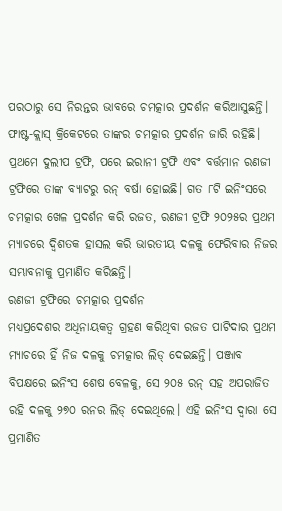ପରଠାରୁ ସେ ନିରନ୍ତର ଭାବରେ ଚମତ୍କାର ପ୍ରଦର୍ଶନ କରିଆସୁଛନ୍ତି।
ଫାଷ୍ଟ-କ୍ଲାସ୍ କ୍ରିକେଟରେ ତାଙ୍କର ଚମତ୍କାର ପ୍ରଦର୍ଶନ ଜାରି ରହିଛି। ପ୍ରଥମେ ଦୁଲୀପ ଟ୍ରଫି, ପରେ ଇରାନୀ ଟ୍ରଫି ଏବଂ ବର୍ତ୍ତମାନ ରଣଜୀ ଟ୍ରଫିରେ ତାଙ୍କ ବ୍ୟାଟରୁ ରନ୍ ବର୍ଷା ହୋଇଛି। ଗତ ୮ଟି ଇନିଂସରେ ଚମତ୍କାର ଖେଳ ପ୍ରଦର୍ଶନ କରି ରଜତ, ରଣଜୀ ଟ୍ରଫି ୨୦୨୫ର ପ୍ରଥମ ମ୍ୟାଚରେ ଦ୍ୱିଶତକ ହାସଲ କରି ଭାରତୀୟ ଦଳକୁ ଫେରିବାର ନିଜର ସମ୍ଭାବନାକୁ ପ୍ରମାଣିତ କରିଛନ୍ତି।
ରଣଜୀ ଟ୍ରଫିରେ ଚମତ୍କାର ପ୍ରଦର୍ଶନ
ମଧ୍ୟପ୍ରଦେଶର ଅଧିନାୟକତ୍ୱ ଗ୍ରହଣ କରିଥିବା ରଜତ ପାଟିଦାର ପ୍ରଥମ ମ୍ୟାଚରେ ହିଁ ନିଜ ଦଳକୁ ଚମତ୍କାର ଲିଡ୍ ଦେଇଛନ୍ତି। ପଞ୍ଜାବ ବିପକ୍ଷରେ ଇନିଂସ ଶେଷ ବେଳକୁ, ସେ ୨୦୫ ରନ୍ ସହ ଅପରାଜିତ ରହି ଦଳକୁ ୨୭୦ ରନର ଲିଡ୍ ଦେଇଥିଲେ। ଏହି ଇନିଂସ ଦ୍ୱାରା ସେ ପ୍ରମାଣିତ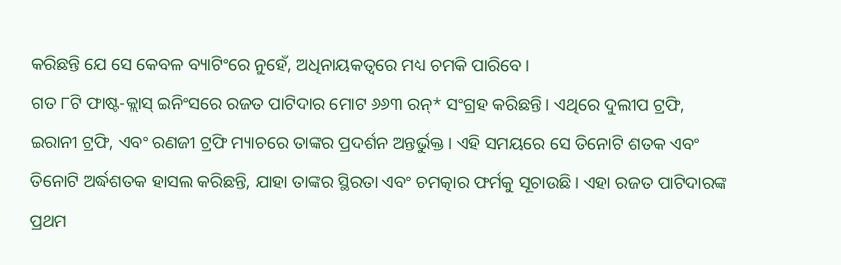କରିଛନ୍ତି ଯେ ସେ କେବଳ ବ୍ୟାଟିଂରେ ନୁହେଁ, ଅଧିନାୟକତ୍ୱରେ ମଧ୍ୟ ଚମକି ପାରିବେ।
ଗତ ୮ଟି ଫାଷ୍ଟ-କ୍ଲାସ୍ ଇନିଂସରେ ରଜତ ପାଟିଦାର ମୋଟ ୬୬୩ ରନ୍* ସଂଗ୍ରହ କରିଛନ୍ତି। ଏଥିରେ ଦୁଲୀପ ଟ୍ରଫି, ଇରାନୀ ଟ୍ରଫି, ଏବଂ ରଣଜୀ ଟ୍ରଫି ମ୍ୟାଚରେ ତାଙ୍କର ପ୍ରଦର୍ଶନ ଅନ୍ତର୍ଭୁକ୍ତ। ଏହି ସମୟରେ ସେ ତିନୋଟି ଶତକ ଏବଂ ତିନୋଟି ଅର୍ଦ୍ଧଶତକ ହାସଲ କରିଛନ୍ତି, ଯାହା ତାଙ୍କର ସ୍ଥିରତା ଏବଂ ଚମତ୍କାର ଫର୍ମକୁ ସୂଚାଉଛି। ଏହା ରଜତ ପାଟିଦାରଙ୍କ ପ୍ରଥମ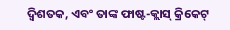ଦ୍ୱିଶତକ, ଏବଂ ତାଙ୍କ ଫାଷ୍ଟ-କ୍ଲାସ୍ କ୍ରିକେଟ୍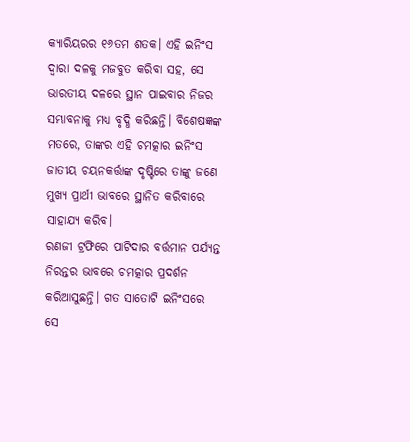କ୍ୟାରିୟରର ୧୬ତମ ଶତକ। ଏହି ଇନିଂସ ଦ୍ୱାରା ଦଳକୁ ମଜବୁତ କରିବା ସହ, ସେ ଭାରତୀୟ ଦଳରେ ସ୍ଥାନ ପାଇବାର ନିଜର ସମ୍ଭାବନାକୁ ମଧ୍ୟ ବୃଦ୍ଧି କରିଛନ୍ତି। ବିଶେଷଜ୍ଞଙ୍କ ମତରେ, ତାଙ୍କର ଏହି ଚମତ୍କାର ଇନିଂସ ଜାତୀୟ ଚୟନକର୍ତ୍ତାଙ୍କ ଦୃଷ୍ଟିରେ ତାଙ୍କୁ ଜଣେ ମୁଖ୍ୟ ପ୍ରାର୍ଥୀ ଭାବରେ ସ୍ଥାନିତ କରିବାରେ ସାହାଯ୍ୟ କରିବ।
ରଣଜୀ ଟ୍ରଫିରେ ପାଟିଦାର ବର୍ତ୍ତମାନ ପର୍ଯ୍ୟନ୍ତ ନିରନ୍ତର ଭାବରେ ଚମତ୍କାର ପ୍ରଦର୍ଶନ କରିଆସୁଛନ୍ତି। ଗତ ସାତୋଟି ଇନିଂସରେ ସେ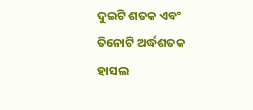ଦୁଇଟି ଶତକ ଏବଂ ତିନୋଟି ଅର୍ଦ୍ଧଶତକ ହାସଲ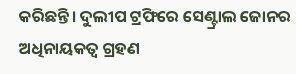କରିଛନ୍ତି। ଦୁଲୀପ ଟ୍ରଫିରେ ସେଣ୍ଟ୍ରାଲ ଜୋନର ଅଧିନାୟକତ୍ୱ ଗ୍ରହଣ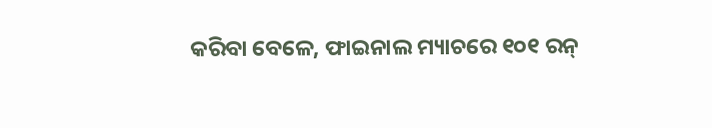କରିବା ବେଳେ, ଫାଇନାଲ ମ୍ୟାଚରେ ୧୦୧ ରନ୍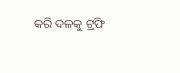କରି ଦଳକୁ ଟ୍ରଫି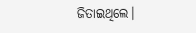ଜିତାଇଥିଲେ।